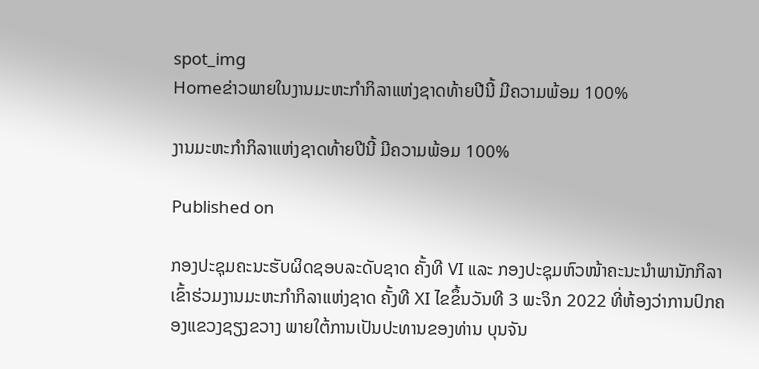spot_img
Homeຂ່າວພາຍໃນງານມະຫະກຳກິລາແຫ່ງຊາດທ້າຍປີນີ້ ມີຄວາມພ້ອມ 100%

ງານມະຫະກຳກິລາແຫ່ງຊາດທ້າຍປີນີ້ ມີຄວາມພ້ອມ 100%

Published on

ກອງປະຊຸມຄະນະຮັບຜິດຊອບລະດັບຊາດ ຄັ້ງທີ VI ແລະ ກອງປະຊຸມຫົວໜ້າຄະນະນໍາພານັກກິລາ ເຂົ້າຮ່ວມງານມະຫະກໍາກິລາແຫ່ງຊາດ ຄັ້ງທີ XI ໄຂຂຶ້ນວັນທີ 3 ພະຈິກ 2022 ທີ່ຫ້ອງວ່າການປົກຄອງແຂວງຊຽງຂວາງ ພາຍໃຕ້ການເປັນປະທານຂອງທ່ານ ບຸນຈັນ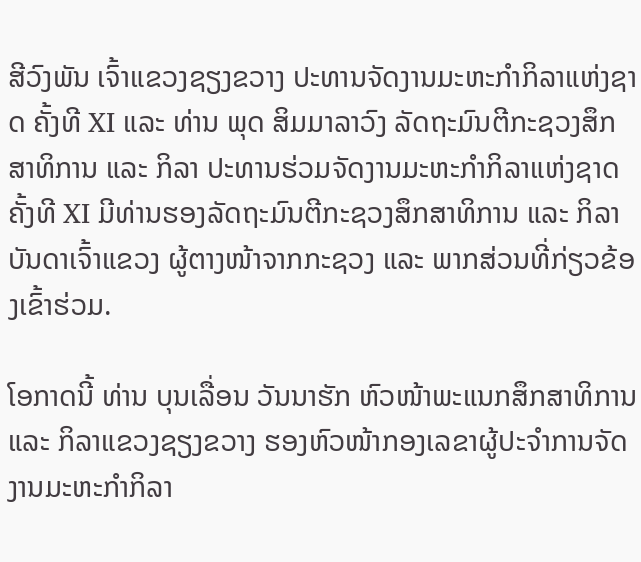ສີວົງພັນ ເຈົ້າແຂວງຊຽງຂວາງ ປະທານຈັດງານມະຫະກໍາກິລາແຫ່ງຊາດ ຄັ້ງທີ XI ແລະ ທ່ານ ພຸດ ສິມມາລາວົງ ລັດຖະມົນຕີກະຊວງສຶກສາທິການ ແລະ ກິລາ ປະທານຮ່ວມຈັດງານມະຫະກໍາກິລາແຫ່ງຊາດ ຄັ້ງທີ XI ມີທ່ານຮອງລັດຖະມົນຕີກະຊວງສຶກສາທິການ ແລະ ກິລາ ບັນດາເຈົ້າແຂວງ ຜູ້ຕາງໜ້າຈາກກະຊວງ ແລະ ພາກສ່ວນທີ່ກ່ຽວຂ້ອງເຂົ້າຮ່ວມ.

ໂອກາດນີ້ ທ່ານ ບຸນເລື່ອນ ວັນນາຮັກ ຫົວໜ້າພະແນກສຶກສາທິການ ແລະ ກິລາແຂວງຊຽງຂວາງ ຮອງຫົວໜ້າກອງເລຂາຜູ້ປະຈໍາການຈັດງານມະຫະກຳກິລາ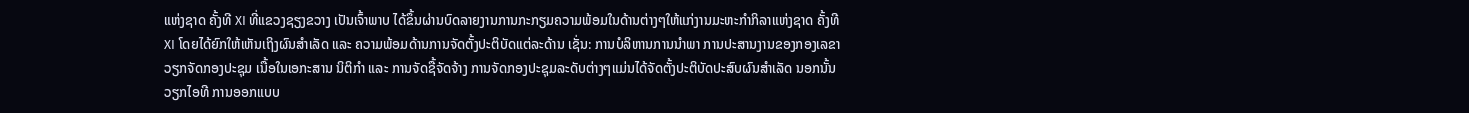ແຫ່ງຊາດ ຄັ້ງທີ XI ທີ່ແຂວງຊຽງຂວາງ ເປັນເຈົ້າພາບ ໄດ້ຂຶ້ນຜ່ານບົດລາຍງານການກະກຽມຄວາມພ້ອມໃນດ້ານຕ່າງໆໃຫ້ແກ່ງານມະຫະກຳກິລາແຫ່ງຊາດ ຄັ້ງທີ XI ໂດຍໄດ້ຍົກໃຫ້ເຫັນເຖິງຜົນສໍາເລັດ ແລະ ຄວາມພ້ອມດ້ານການຈັດຕັ້ງປະຕິບັດແຕ່ລະດ້ານ ເຊັ່ນ: ການບໍລິຫານການນໍາພາ ການປະສານງານຂອງກອງເລຂາ ວຽກຈັດກອງປະຊຸມ ເນື້ອໃນເອກະສານ ນິຕິກໍາ ແລະ ການຈັດຊື້ຈັດຈ້າງ ການຈັດກອງປະຊຸມລະດັບຕ່າງໆແມ່ນໄດ້ຈັດຕັ້ງປະຕິບັດປະສົບຜົນສໍາເລັດ ນອກນັ້ນ ວຽກໄອທີ ການອອກແບບ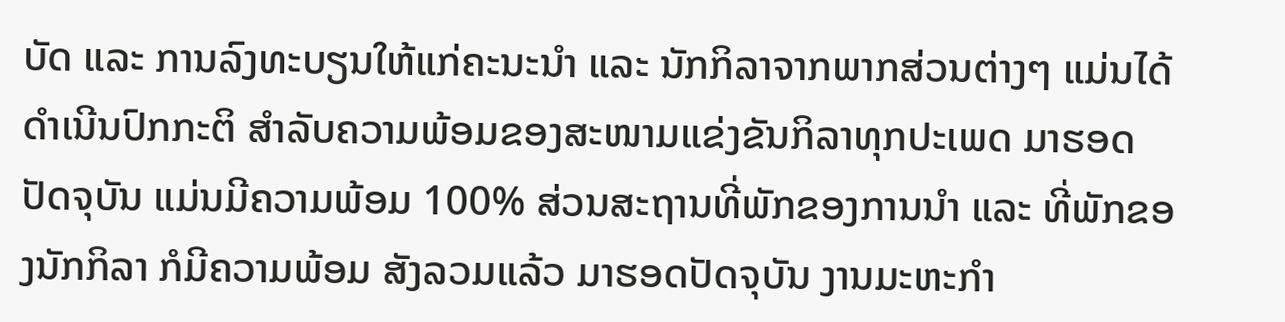ບັດ ແລະ ການລົງທະບຽນໃຫ້ແກ່ຄະນະນໍາ ແລະ ນັກກິລາຈາກພາກສ່ວນຕ່າງໆ ແມ່ນໄດ້ດໍາເນີນປົກກະຕິ ສໍາລັບຄວາມພ້ອມຂອງສະໜາມແຂ່ງຂັນກິລາທຸກປະເພດ ມາຮອດປັດຈຸບັນ ແມ່ນມີຄວາມພ້ອມ 100% ສ່ວນສະຖານທີ່ພັກຂອງການນໍາ ແລະ ທີ່ພັກຂອງນັກກິລາ ກໍມີຄວາມພ້ອມ ສັງລວມແລ້ວ ມາຮອດປັດຈຸບັນ ງານມະຫະກຳ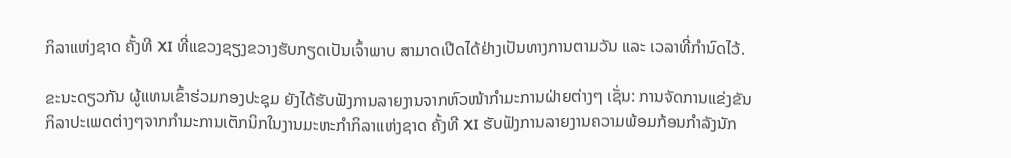ກິລາແຫ່ງຊາດ ຄັ້ງທີ XI ທີ່ແຂວງຊຽງຂວາງຮັບກຽດເປັນເຈົ້າພາບ ສາມາດເປີດໄດ້ຢ່າງເປັນທາງການຕາມວັນ ແລະ ເວລາທີ່ກໍານົດໄວ້.

ຂະນະດຽວກັນ ຜູ້ແທນເຂົ້າຮ່ວມກອງປະຊຸມ ຍັງໄດ້ຮັບຟັງການລາຍງານຈາກຫົວໜ້າກໍາມະການຝ່າຍຕ່າງໆ ເຊັ່ນ: ການຈັດການແຂ່ງຂັນກິລາປະເພດຕ່າງໆຈາກກໍາມະການເຕັກນິກໃນງານມະຫະກໍາກິລາແຫ່ງຊາດ ຄັ້ງທີ XI ຮັບຟັງການລາຍງານຄວາມພ້ອມກ້ອນກໍາລັງນັກ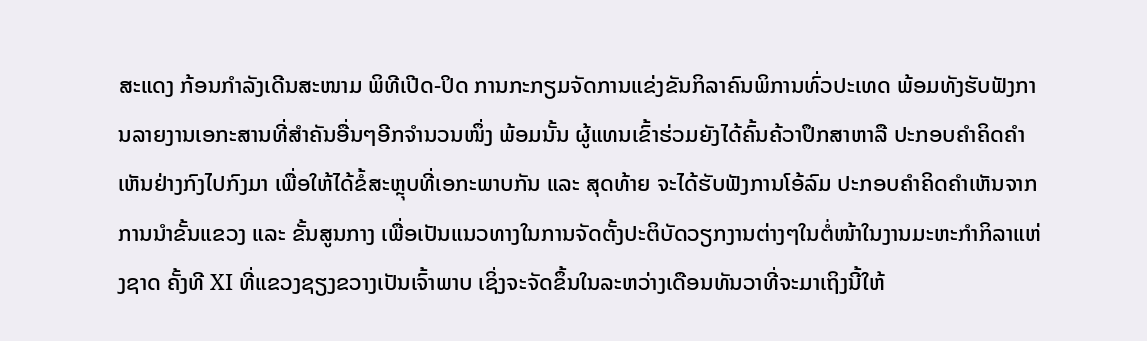ສະແດງ ກ້ອນກໍາລັງເດີນສະໜາມ ພິທີເປີດ-ປິດ ການກະກຽມຈັດການແຂ່ງຂັນກິລາຄົນພິການທົ່ວປະເທດ ພ້ອມທັງຮັບຟັງການລາຍງານເອກະສານທີ່ສໍາຄັນອື່ນໆອີກຈໍານວນໜຶ່ງ ພ້ອມນັ້ນ ຜູ້ແທນເຂົ້າຮ່ວມຍັງໄດ້ຄົ້ນຄ້ວາປຶກສາຫາລື ປະກອບຄໍາຄິດຄໍາເຫັນຢ່າງກົງໄປກົງມາ ເພື່ອໃຫ້ໄດ້ຂໍ້ສະຫຼຸບທີ່ເອກະພາບກັນ ແລະ ສຸດທ້າຍ ຈະໄດ້ຮັບຟັງການໂອ້ລົມ ປະກອບຄໍາຄິດຄໍາເຫັນຈາກການນໍາຂັ້ນແຂວງ ແລະ ຂັ້ນສູນກາງ ເພື່ອເປັນແນວທາງໃນການຈັດຕັ້ງປະຕິບັດວຽກງານຕ່າງໆໃນຕໍ່ໜ້າໃນງານມະຫະກໍາກິລາແຫ່ງຊາດ ຄັ້ງທີ XI ທີ່ແຂວງຊຽງຂວາງເປັນເຈົ້າພາບ ເຊິ່ງຈະຈັດຂຶ້ນໃນລະຫວ່າງເດືອນທັນວາທີ່ຈະມາເຖິງນີ້ໃຫ້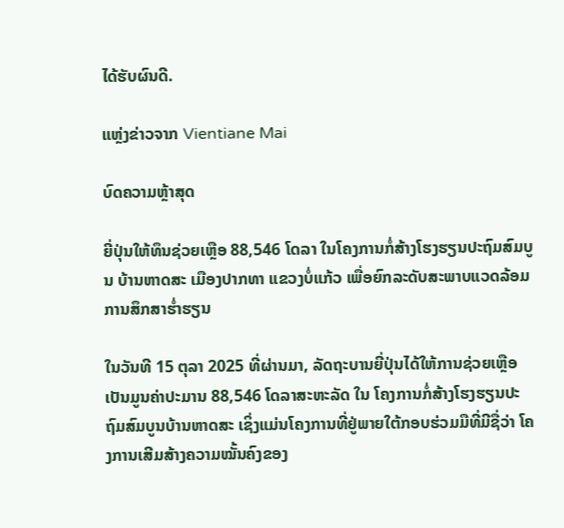ໄດ້ຮັບຜົນດີ.

ແຫຼ່ງຂ່າວຈາກ Vientiane Mai

ບົດຄວາມຫຼ້າສຸດ

ຍີ່ປຸ່ນໃຫ້ທຶນຊ່ວຍເຫຼືອ 88,546 ໂດລາ ໃນໂຄງການກໍ່ສ້າງໂຮງຮຽນປະຖົມສົມບູນ ບ້ານຫາດສະ ເມືອງປາກທາ ແຂວງບໍ່ແກ້ວ ເພື່ອຍົກລະດັບສະພາບແວດລ້ອມການສຶກສາຮ່ຳຮຽນ

ໃນວັນທີ 15 ຕຸລາ 2025 ທີ່ຜ່ານມາ, ລັດຖະບານຍີ່ປຸ່ນໄດ້ໃຫ້ການຊ່ວຍເຫຼືອເປັນມູນຄ່າປະມານ 88,546 ໂດລາສະຫະລັດ ໃນ ໂຄງການກໍ່ສ້າງໂຮງຮຽນປະຖົມສົມບູນບ້ານຫາດສະ ເຊິ່ງແມ່ນໂຄງການທີ່ຢູ່ພາຍໃຕ້ກອບຮ່ວມມືທີ່ມີຊື່ວ່າ ໂຄງການເສີມສ້າງຄວາມໝັ້ນຄົງຂອງ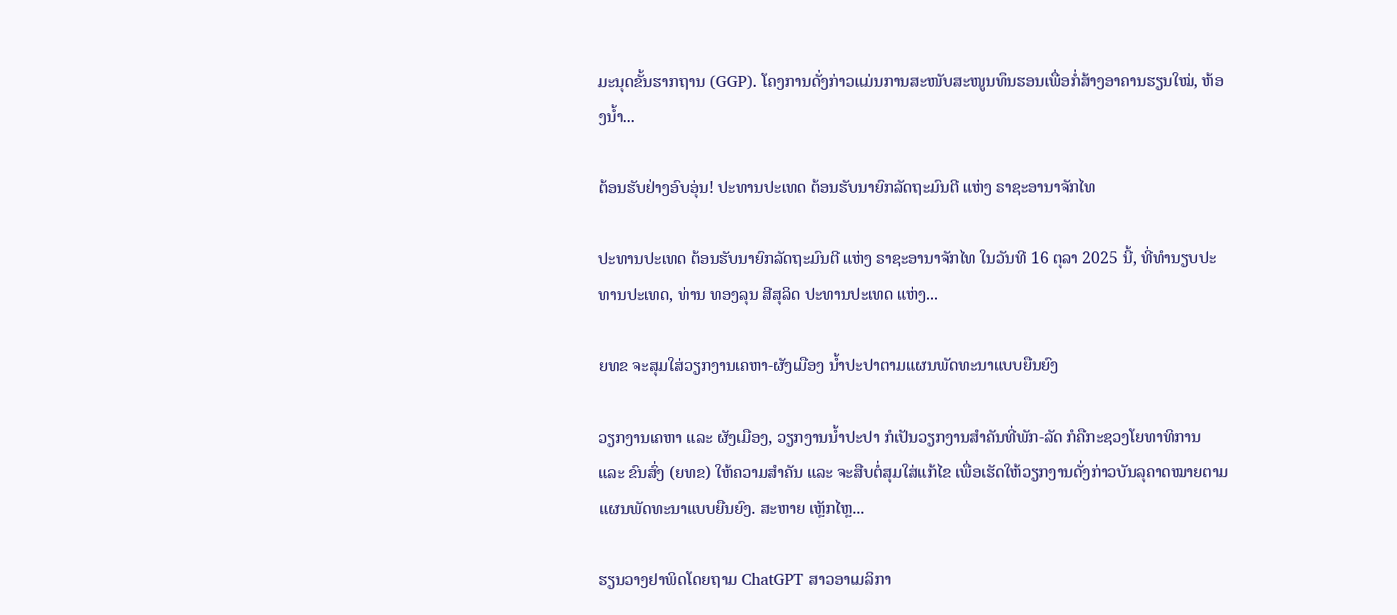ມະນຸດຂັ້ນຮາກຖານ (GGP). ໂຄງການດັ່ງກ່າວແມ່ນການສະໜັບສະໜູນທຶນຮອນເພື່ອກໍ່ສ້າງອາຄານຮຽນໃໝ່, ຫ້ອງນໍ້າ...

ຕ້ອນຮັບຢ່າງອົບອຸ່ນ! ປະທານປະເທດ ຕ້ອນຮັບນາຍົກລັດຖະມົນຕີ ແຫ່ງ ຣາຊະອານາຈັກໄທ

ປະທານປະເທດ ຕ້ອນຮັບນາຍົກລັດຖະມົນຕີ ແຫ່ງ ຣາຊະອານາຈັກໄທ ໃນວັນທີ 16 ຕຸລາ 2025 ນີ້, ທີ່ທໍານຽບປະທານປະເທດ, ທ່ານ ທອງລຸນ ສີສຸລິດ ປະທານປະເທດ ແຫ່ງ...

ຍທຂ ຈະສຸມໃສ່ວຽກງານເຄຫາ-ຜັງເມືອງ ນໍ້າປະປາຕາມແຜນພັດທະນາແບບຍືນຍົງ

ວຽກງານເຄຫາ ແລະ ຜັງເມືອງ, ວຽກງານນໍ້າປະປາ ກໍເປັນວຽກງານສໍາຄັນທີ່ພັກ-ລັດ ກໍຄືກະຊວງໂຍທາທິການ ແລະ ຂົນສົ່ງ (ຍທຂ) ໃຫ້ຄວາມສໍາຄັນ ແລະ ຈະສືບຕໍ່ສຸມໃສ່ແກ້ໄຂ ເພື່ອເຮັດໃຫ້ວຽກງານດັ່ງກ່າວບັນລຸຄາດໝາຍຕາມແຜນພັດທະນາແບບຍືນຍົງ. ສະຫາຍ ເຫຼັກໄຫຼ...

ຮຽນວາງຢາພິດໂດຍຖາມ ChatGPT ສາວອາເມລິກາ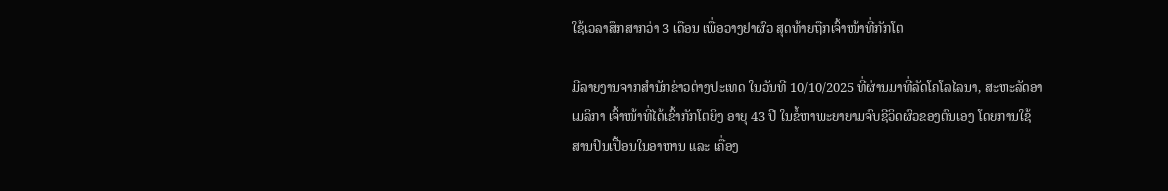ໃຊ້ເວລາສຶກສາກວ່າ 3 ເດືອນ ເພື່ອວາງຢາຜົວ ສຸດທ້າຍຖືກເຈົ້າໜ້າທີ່ກັກໂຕ

ມີລາຍງານຈາກສຳນັກຂ່າວຕ່າງປະເທດ ໃນວັນທີ 10/10/2025 ທີ່ຜ່ານມາທີ່ລັດໂຄໂລໄລນາ, ສະຫະລັດອາເມລິກາ ເຈົ້າໜ້າທີ່ໄດ້ເຂົ້າກັກໂຕຍິງ ອາຍຸ 43 ປີ ໃນຂໍ້ຫາພະຍາຍາມຈົບຊີວິດຜົວຂອງຕົນເອງ ໂດຍການໃຊ້ສານປົນເປື້ອນໃນອາຫານ ແລະ ເຄື່ອງ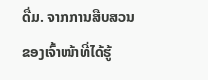ດື່ມ. ຈາກການສືບສວນຂອງເຈົ້າໜ້າທີ່ໄດ້ຮູ້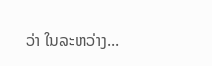ວ່າ ໃນລະຫວ່າງ...